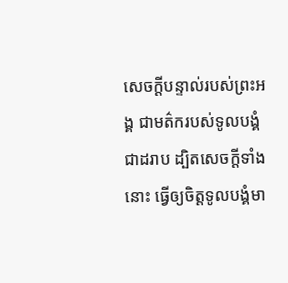សេចក្ដីបន្ទាល់របស់ព្រះអង្គ ជាមត៌ករបស់ទូលបង្គំជាដរាប ដ្បិតសេចក្ដីទាំងនោះ ធ្វើឲ្យចិត្តទូលបង្គំមា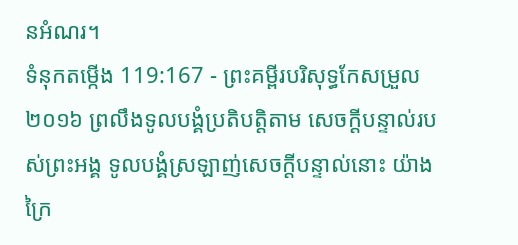នអំណរ។
ទំនុកតម្កើង 119:167 - ព្រះគម្ពីរបរិសុទ្ធកែសម្រួល ២០១៦ ព្រលឹងទូលបង្គំប្រតិបត្តិតាម សេចក្ដីបន្ទាល់របស់ព្រះអង្គ ទូលបង្គំស្រឡាញ់សេចក្ដីបន្ទាល់នោះ យ៉ាងក្រៃ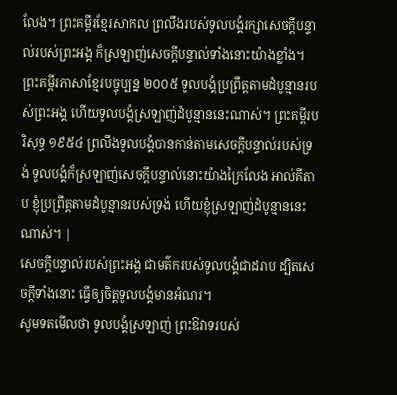លែង។ ព្រះគម្ពីរខ្មែរសាកល ព្រលឹងរបស់ទូលបង្គំរក្សាសេចក្ដីបន្ទាល់របស់ព្រះអង្គ ក៏ស្រឡាញ់សេចក្ដីបន្ទាល់ទាំងនោះយ៉ាងខ្លាំង។ ព្រះគម្ពីរភាសាខ្មែរបច្ចុប្បន្ន ២០០៥ ទូលបង្គំប្រព្រឹត្តតាមដំបូន្មានរបស់ព្រះអង្គ ហើយទូលបង្គំស្រឡាញ់ដំបូន្មាននេះណាស់។ ព្រះគម្ពីរបរិសុទ្ធ ១៩៥៤ ព្រលឹងទូលបង្គំបានកាន់តាមសេចក្ដីបន្ទាល់របស់ទ្រង់ ទូលបង្គំក៏ស្រឡាញ់សេចក្ដីបន្ទាល់នោះយ៉ាងក្រៃលែង អាល់គីតាប ខ្ញុំប្រព្រឹត្តតាមដំបូន្មានរបស់ទ្រង់ ហើយខ្ញុំស្រឡាញ់ដំបូន្មាននេះណាស់។ |
សេចក្ដីបន្ទាល់របស់ព្រះអង្គ ជាមត៌ករបស់ទូលបង្គំជាដរាប ដ្បិតសេចក្ដីទាំងនោះ ធ្វើឲ្យចិត្តទូលបង្គំមានអំណរ។
សូមទតមើលថា ទូលបង្គំស្រឡាញ់ ព្រះឱវាទរបស់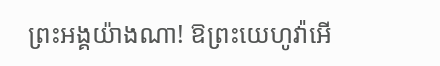ព្រះអង្គយ៉ាងណា! ឱព្រះយេហូវ៉ាអើ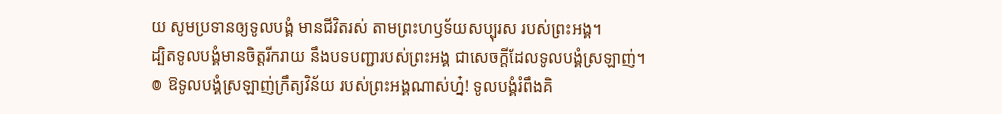យ សូមប្រទានឲ្យទូលបង្គំ មានជីវិតរស់ តាមព្រះហឫទ័យសប្បុរស របស់ព្រះអង្គ។
ដ្បិតទូលបង្គំមានចិត្តរីករាយ នឹងបទបញ្ជារបស់ព្រះអង្គ ជាសេចក្ដីដែលទូលបង្គំស្រឡាញ់។
៙ ឱទូលបង្គំស្រឡាញ់ក្រឹត្យវិន័យ របស់ព្រះអង្គណាស់ហ្ន៎! ទូលបង្គំរំពឹងគិ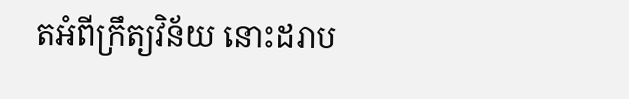តអំពីក្រឹត្យវិន័យ នោះដរាប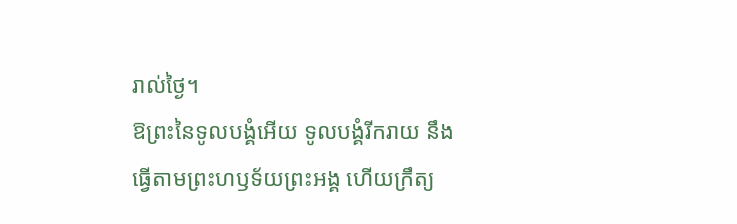រាល់ថ្ងៃ។
ឱព្រះនៃទូលបង្គំអើយ ទូលបង្គំរីករាយ នឹងធ្វើតាមព្រះហឫទ័យព្រះអង្គ ហើយក្រឹត្យ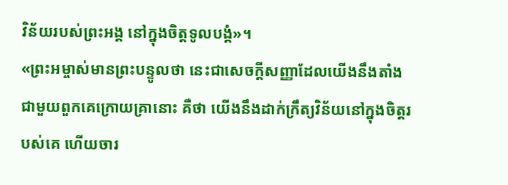វិន័យរបស់ព្រះអង្គ នៅក្នុងចិត្តទូលបង្គំ»។
«ព្រះអម្ចាស់មានព្រះបន្ទូលថា នេះជាសេចក្ដីសញ្ញាដែលយើងនឹងតាំងជាមួយពួកគេក្រោយគ្រានោះ គឺថា យើងនឹងដាក់ក្រឹត្យវិន័យនៅក្នុងចិត្តរបស់គេ ហើយចារ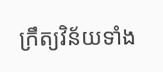ក្រឹត្យវិន័យទាំង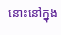នោះនៅក្នុង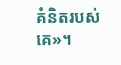គំនិតរបស់គេ»។